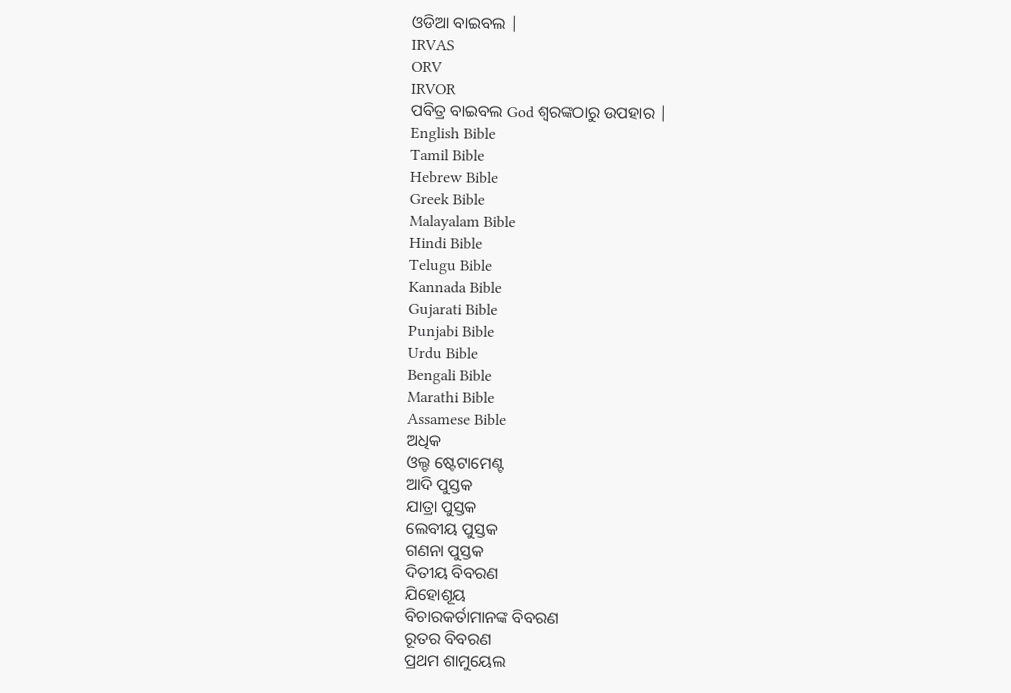ଓଡିଆ ବାଇବଲ |
IRVAS
ORV
IRVOR
ପବିତ୍ର ବାଇବଲ God ଶ୍ବରଙ୍କଠାରୁ ଉପହାର |
English Bible
Tamil Bible
Hebrew Bible
Greek Bible
Malayalam Bible
Hindi Bible
Telugu Bible
Kannada Bible
Gujarati Bible
Punjabi Bible
Urdu Bible
Bengali Bible
Marathi Bible
Assamese Bible
ଅଧିକ
ଓଲ୍ଡ ଷ୍ଟେଟାମେଣ୍ଟ
ଆଦି ପୁସ୍ତକ
ଯାତ୍ରା ପୁସ୍ତକ
ଲେବୀୟ ପୁସ୍ତକ
ଗଣନା ପୁସ୍ତକ
ଦିତୀୟ ବିବରଣ
ଯିହୋଶୂୟ
ବିଚାରକର୍ତାମାନଙ୍କ ବିବରଣ
ରୂତର ବିବରଣ
ପ୍ରଥମ ଶାମୁୟେଲ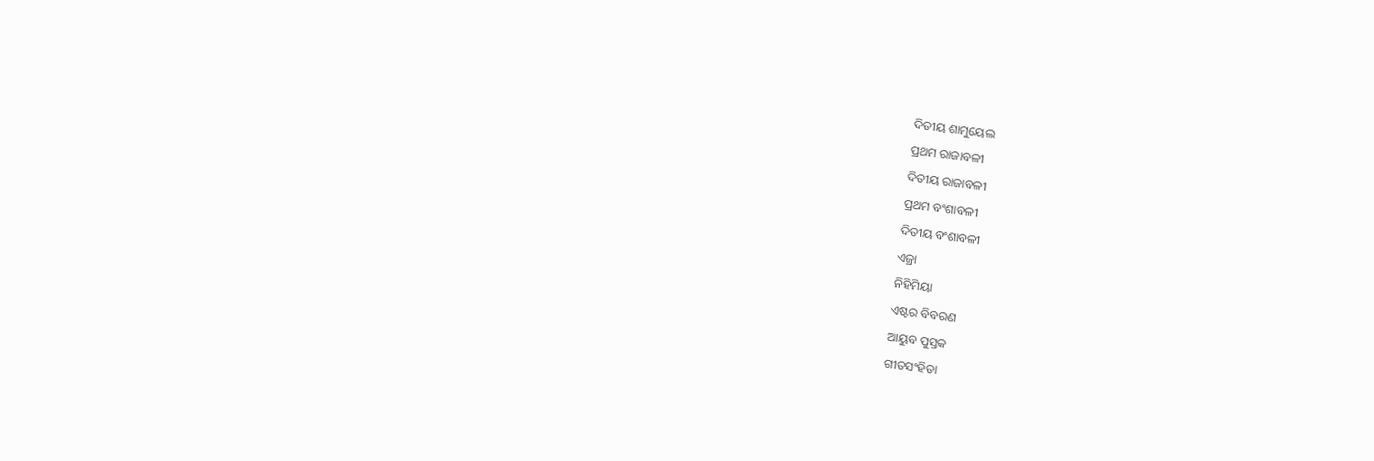ଦିତୀୟ ଶାମୁୟେଲ
ପ୍ରଥମ ରାଜାବଳୀ
ଦିତୀୟ ରାଜାବଳୀ
ପ୍ରଥମ ବଂଶାବଳୀ
ଦିତୀୟ ବଂଶାବଳୀ
ଏଜ୍ରା
ନିହିମିୟା
ଏଷ୍ଟର ବିବରଣ
ଆୟୁବ ପୁସ୍ତକ
ଗୀତସଂହିତା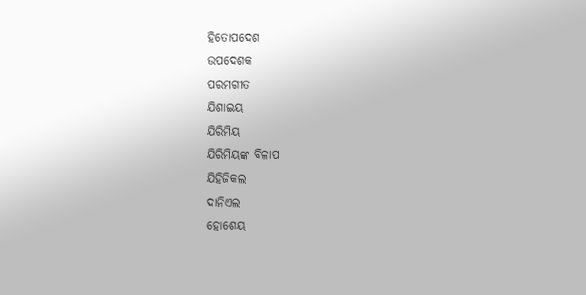ହିତୋପଦେଶ
ଉପଦେଶକ
ପରମଗୀତ
ଯିଶାଇୟ
ଯିରିମିୟ
ଯିରିମିୟଙ୍କ ବିଳାପ
ଯିହିଜିକଲ
ଦାନିଏଲ
ହୋଶେୟ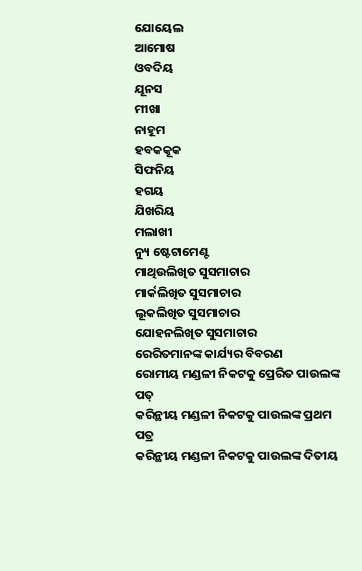ଯୋୟେଲ
ଆମୋଷ
ଓବଦିୟ
ଯୂନସ
ମୀଖା
ନାହୂମ
ହବକକୂକ
ସିଫନିୟ
ହଗୟ
ଯିଖରିୟ
ମଲାଖୀ
ନ୍ୟୁ ଷ୍ଟେଟାମେଣ୍ଟ
ମାଥିଉଲିଖିତ ସୁସମାଚାର
ମାର୍କଲିଖିତ ସୁସମାଚାର
ଲୂକଲିଖିତ ସୁସମାଚାର
ଯୋହନଲିଖିତ ସୁସମାଚାର
ରେରିତମାନଙ୍କ କାର୍ଯ୍ୟର ବିବରଣ
ରୋମୀୟ ମଣ୍ଡଳୀ ନିକଟକୁ ପ୍ରେରିତ ପାଉଲଙ୍କ ପତ୍
କରିନ୍ଥୀୟ ମଣ୍ଡଳୀ ନିକଟକୁ ପାଉଲଙ୍କ ପ୍ରଥମ ପତ୍ର
କରିନ୍ଥୀୟ ମଣ୍ଡଳୀ ନିକଟକୁ ପାଉଲଙ୍କ ଦିତୀୟ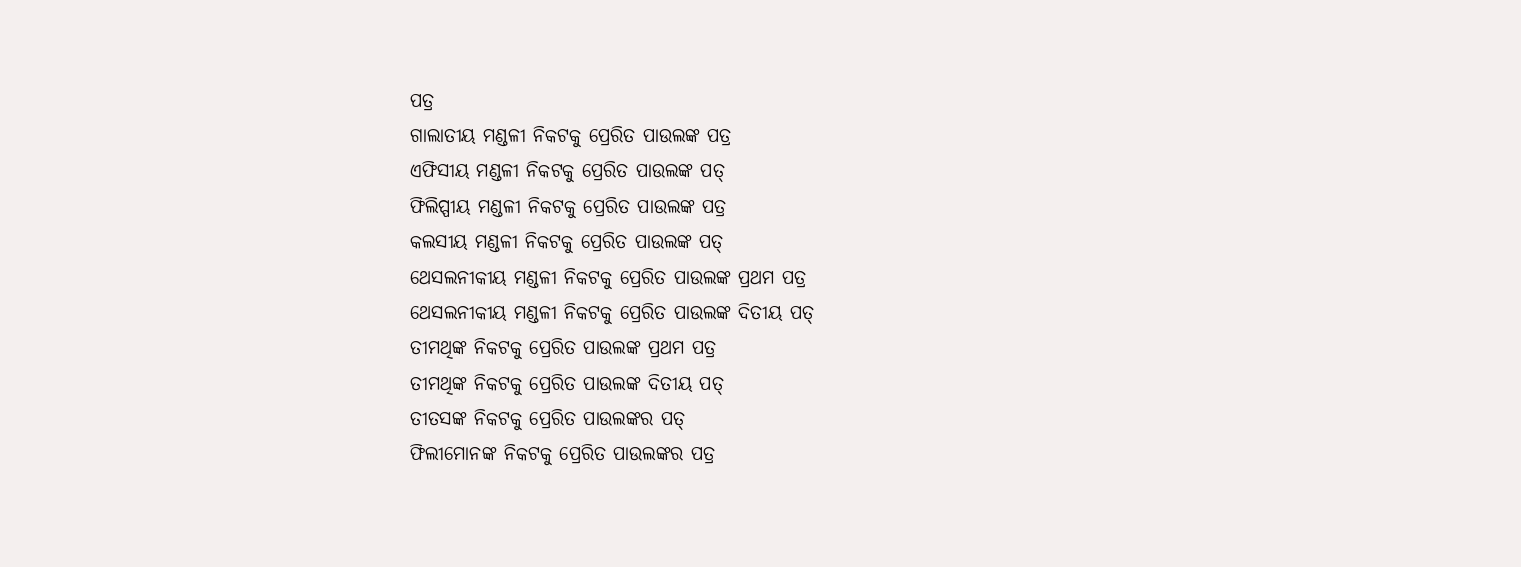ପତ୍ର
ଗାଲାତୀୟ ମଣ୍ଡଳୀ ନିକଟକୁ ପ୍ରେରିତ ପାଉଲଙ୍କ ପତ୍ର
ଏଫିସୀୟ ମଣ୍ଡଳୀ ନିକଟକୁ ପ୍ରେରିତ ପାଉଲଙ୍କ ପତ୍
ଫିଲିପ୍ପୀୟ ମଣ୍ଡଳୀ ନିକଟକୁ ପ୍ରେରିତ ପାଉଲଙ୍କ ପତ୍ର
କଲସୀୟ ମଣ୍ଡଳୀ ନିକଟକୁ ପ୍ରେରିତ ପାଉଲଙ୍କ ପତ୍
ଥେସଲନୀକୀୟ ମଣ୍ଡଳୀ ନିକଟକୁ ପ୍ରେରିତ ପାଉଲଙ୍କ ପ୍ରଥମ ପତ୍ର
ଥେସଲନୀକୀୟ ମଣ୍ଡଳୀ ନିକଟକୁ ପ୍ରେରିତ ପାଉଲଙ୍କ ଦିତୀୟ ପତ୍
ତୀମଥିଙ୍କ ନିକଟକୁ ପ୍ରେରିତ ପାଉଲଙ୍କ ପ୍ରଥମ ପତ୍ର
ତୀମଥିଙ୍କ ନିକଟକୁ ପ୍ରେରିତ ପାଉଲଙ୍କ ଦିତୀୟ ପତ୍
ତୀତସଙ୍କ ନିକଟକୁ ପ୍ରେରିତ ପାଉଲଙ୍କର ପତ୍
ଫିଲୀମୋନଙ୍କ ନିକଟକୁ ପ୍ରେରିତ ପାଉଲଙ୍କର ପତ୍ର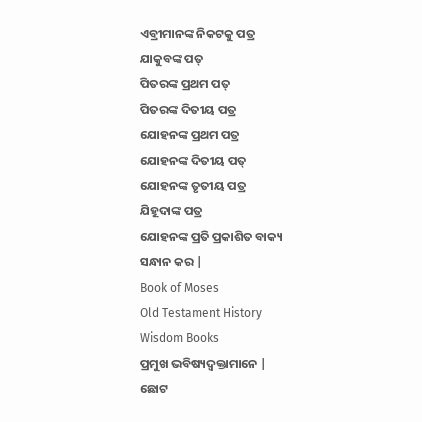ଏବ୍ରୀମାନଙ୍କ ନିକଟକୁ ପତ୍ର
ଯାକୁବଙ୍କ ପତ୍
ପିତରଙ୍କ ପ୍ରଥମ ପତ୍
ପିତରଙ୍କ ଦିତୀୟ ପତ୍ର
ଯୋହନଙ୍କ ପ୍ରଥମ ପତ୍ର
ଯୋହନଙ୍କ ଦିତୀୟ ପତ୍
ଯୋହନଙ୍କ ତୃତୀୟ ପତ୍ର
ଯିହୂଦାଙ୍କ ପତ୍ର
ଯୋହନଙ୍କ ପ୍ରତି ପ୍ରକାଶିତ ବାକ୍ୟ
ସନ୍ଧାନ କର |
Book of Moses
Old Testament History
Wisdom Books
ପ୍ରମୁଖ ଭବିଷ୍ୟଦ୍ବକ୍ତାମାନେ |
ଛୋଟ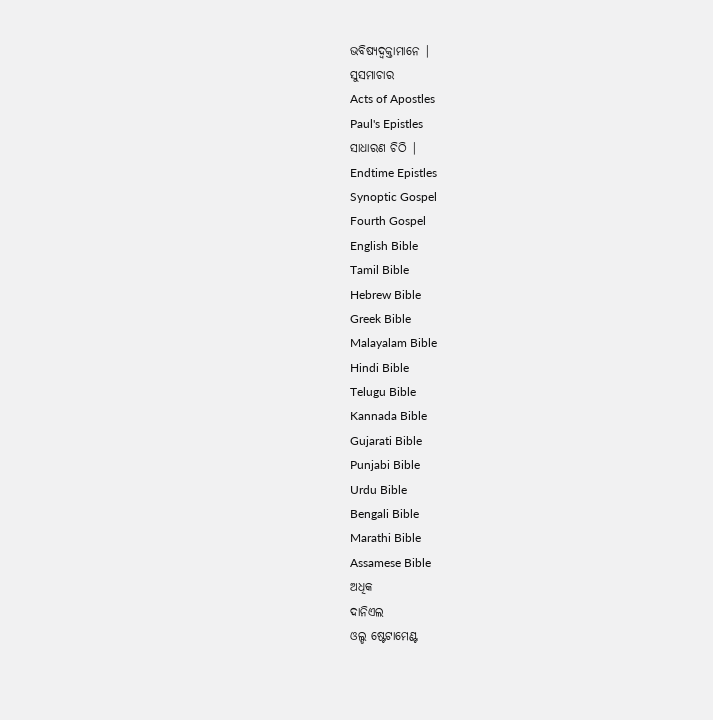ଭବିଷ୍ୟଦ୍ବକ୍ତାମାନେ |
ସୁସମାଚାର
Acts of Apostles
Paul's Epistles
ସାଧାରଣ ଚିଠି |
Endtime Epistles
Synoptic Gospel
Fourth Gospel
English Bible
Tamil Bible
Hebrew Bible
Greek Bible
Malayalam Bible
Hindi Bible
Telugu Bible
Kannada Bible
Gujarati Bible
Punjabi Bible
Urdu Bible
Bengali Bible
Marathi Bible
Assamese Bible
ଅଧିକ
ଦାନିଏଲ
ଓଲ୍ଡ ଷ୍ଟେଟାମେଣ୍ଟ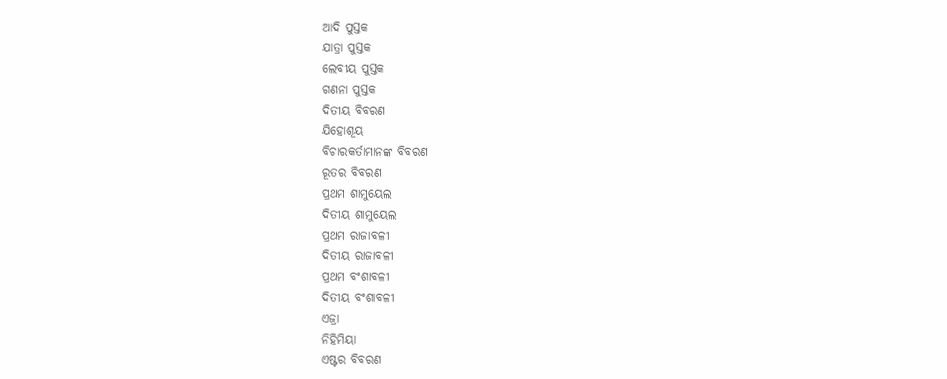ଆଦି ପୁସ୍ତକ
ଯାତ୍ରା ପୁସ୍ତକ
ଲେବୀୟ ପୁସ୍ତକ
ଗଣନା ପୁସ୍ତକ
ଦିତୀୟ ବିବରଣ
ଯିହୋଶୂୟ
ବିଚାରକର୍ତାମାନଙ୍କ ବିବରଣ
ରୂତର ବିବରଣ
ପ୍ରଥମ ଶାମୁୟେଲ
ଦିତୀୟ ଶାମୁୟେଲ
ପ୍ରଥମ ରାଜାବଳୀ
ଦିତୀୟ ରାଜାବଳୀ
ପ୍ରଥମ ବଂଶାବଳୀ
ଦିତୀୟ ବଂଶାବଳୀ
ଏଜ୍ରା
ନିହିମିୟା
ଏଷ୍ଟର ବିବରଣ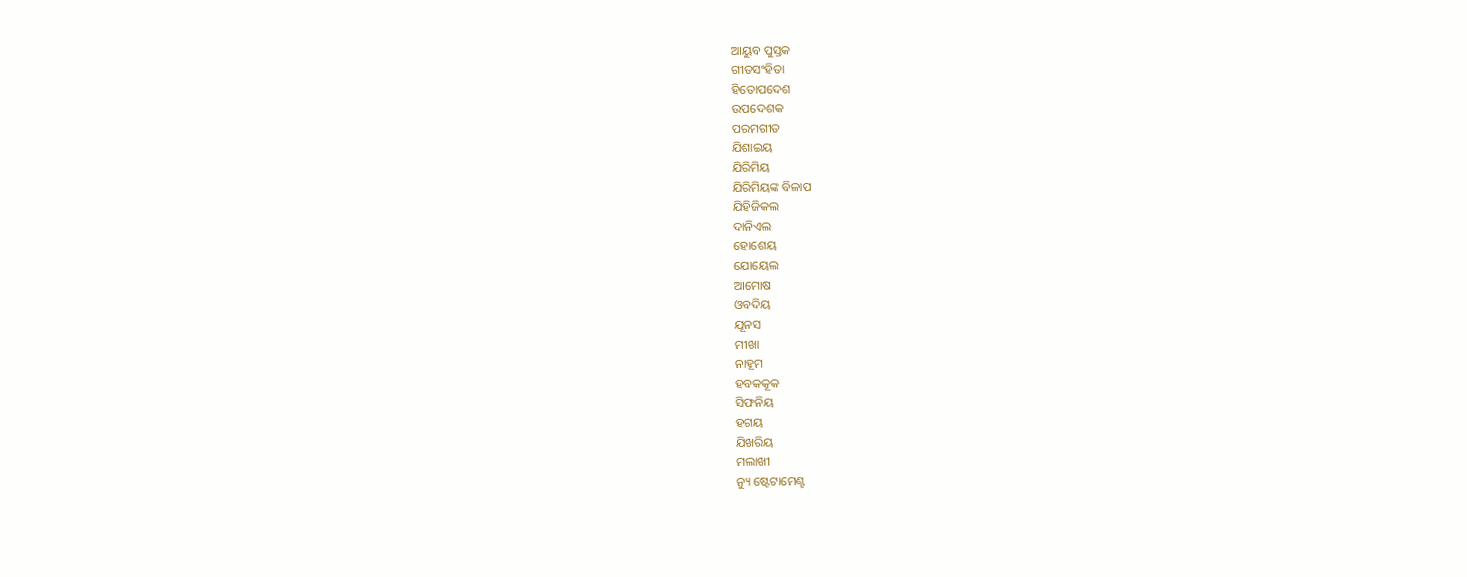ଆୟୁବ ପୁସ୍ତକ
ଗୀତସଂହିତା
ହିତୋପଦେଶ
ଉପଦେଶକ
ପରମଗୀତ
ଯିଶାଇୟ
ଯିରିମିୟ
ଯିରିମିୟଙ୍କ ବିଳାପ
ଯିହିଜିକଲ
ଦାନିଏଲ
ହୋଶେୟ
ଯୋୟେଲ
ଆମୋଷ
ଓବଦିୟ
ଯୂନସ
ମୀଖା
ନାହୂମ
ହବକକୂକ
ସିଫନିୟ
ହଗୟ
ଯିଖରିୟ
ମଲାଖୀ
ନ୍ୟୁ ଷ୍ଟେଟାମେଣ୍ଟ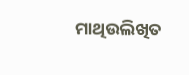ମାଥିଉଲିଖିତ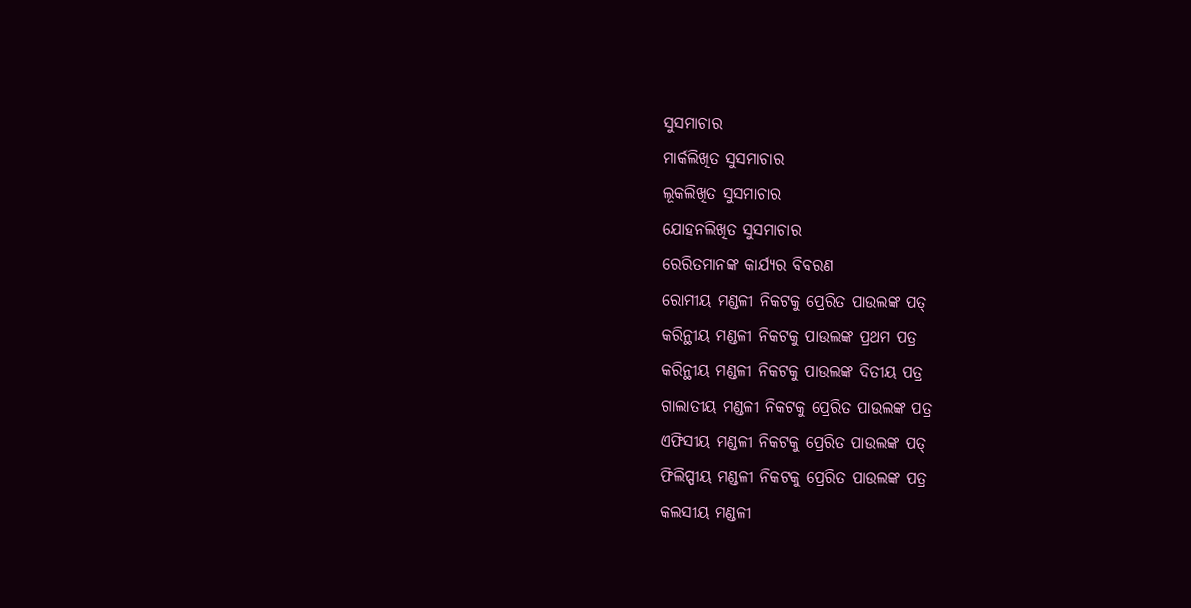ସୁସମାଚାର
ମାର୍କଲିଖିତ ସୁସମାଚାର
ଲୂକଲିଖିତ ସୁସମାଚାର
ଯୋହନଲିଖିତ ସୁସମାଚାର
ରେରିତମାନଙ୍କ କାର୍ଯ୍ୟର ବିବରଣ
ରୋମୀୟ ମଣ୍ଡଳୀ ନିକଟକୁ ପ୍ରେରିତ ପାଉଲଙ୍କ ପତ୍
କରିନ୍ଥୀୟ ମଣ୍ଡଳୀ ନିକଟକୁ ପାଉଲଙ୍କ ପ୍ରଥମ ପତ୍ର
କରିନ୍ଥୀୟ ମଣ୍ଡଳୀ ନିକଟକୁ ପାଉଲଙ୍କ ଦିତୀୟ ପତ୍ର
ଗାଲାତୀୟ ମଣ୍ଡଳୀ ନିକଟକୁ ପ୍ରେରିତ ପାଉଲଙ୍କ ପତ୍ର
ଏଫିସୀୟ ମଣ୍ଡଳୀ ନିକଟକୁ ପ୍ରେରିତ ପାଉଲଙ୍କ ପତ୍
ଫିଲିପ୍ପୀୟ ମଣ୍ଡଳୀ ନିକଟକୁ ପ୍ରେରିତ ପାଉଲଙ୍କ ପତ୍ର
କଲସୀୟ ମଣ୍ଡଳୀ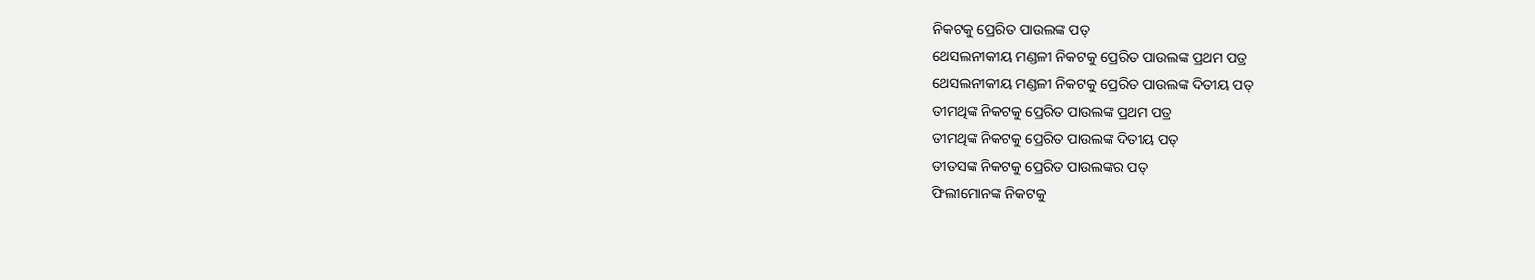ନିକଟକୁ ପ୍ରେରିତ ପାଉଲଙ୍କ ପତ୍
ଥେସଲନୀକୀୟ ମଣ୍ଡଳୀ ନିକଟକୁ ପ୍ରେରିତ ପାଉଲଙ୍କ ପ୍ରଥମ ପତ୍ର
ଥେସଲନୀକୀୟ ମଣ୍ଡଳୀ ନିକଟକୁ ପ୍ରେରିତ ପାଉଲଙ୍କ ଦିତୀୟ ପତ୍
ତୀମଥିଙ୍କ ନିକଟକୁ ପ୍ରେରିତ ପାଉଲଙ୍କ ପ୍ରଥମ ପତ୍ର
ତୀମଥିଙ୍କ ନିକଟକୁ ପ୍ରେରିତ ପାଉଲଙ୍କ ଦିତୀୟ ପତ୍
ତୀତସଙ୍କ ନିକଟକୁ ପ୍ରେରିତ ପାଉଲଙ୍କର ପତ୍
ଫିଲୀମୋନଙ୍କ ନିକଟକୁ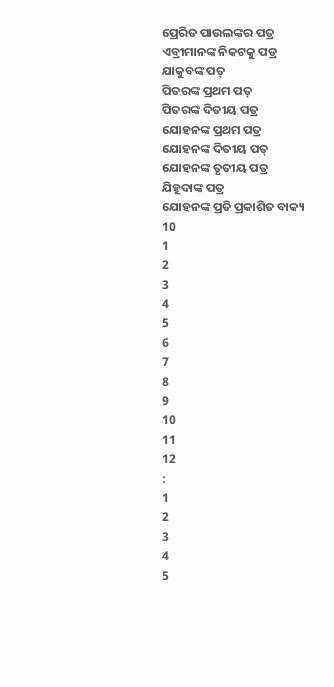ପ୍ରେରିତ ପାଉଲଙ୍କର ପତ୍ର
ଏବ୍ରୀମାନଙ୍କ ନିକଟକୁ ପତ୍ର
ଯାକୁବଙ୍କ ପତ୍
ପିତରଙ୍କ ପ୍ରଥମ ପତ୍
ପିତରଙ୍କ ଦିତୀୟ ପତ୍ର
ଯୋହନଙ୍କ ପ୍ରଥମ ପତ୍ର
ଯୋହନଙ୍କ ଦିତୀୟ ପତ୍
ଯୋହନଙ୍କ ତୃତୀୟ ପତ୍ର
ଯିହୂଦାଙ୍କ ପତ୍ର
ଯୋହନଙ୍କ ପ୍ରତି ପ୍ରକାଶିତ ବାକ୍ୟ
10
1
2
3
4
5
6
7
8
9
10
11
12
:
1
2
3
4
5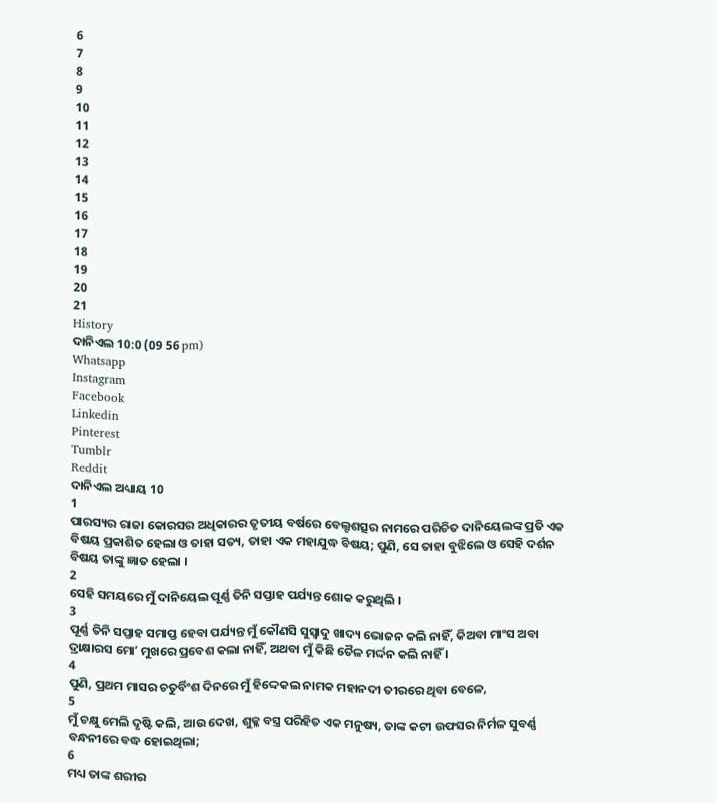6
7
8
9
10
11
12
13
14
15
16
17
18
19
20
21
History
ଦାନିଏଲ 10:0 (09 56 pm)
Whatsapp
Instagram
Facebook
Linkedin
Pinterest
Tumblr
Reddit
ଦାନିଏଲ ଅଧ୍ୟାୟ 10
1
ପାରସ୍ୟର ରାଜା କୋରସର ଅଧିକାରର ତୃତୀୟ ବର୍ଷରେ ବେଲ୍ଟଶତ୍ସର ନାମରେ ପରିଚିତ ଦାନିୟେଲଙ୍କ ପ୍ରତି ଏକ ବିଷୟ ପ୍ରକାଶିତ ହେଲା ଓ ତାହା ସତ୍ୟ, ତାହା ଏକ ମହାଯୁଦ୍ଧ ବିଷୟ; ପୁଣି, ସେ ତାହା ବୁଝିଲେ ଓ ସେହି ଦର୍ଶନ ବିଷୟ ତାଙ୍କୁ ଜ୍ଞାତ ହେଲା ।
2
ସେହି ସମୟରେ ମୁଁ ଦାନିୟେଲ ପୂର୍ଣ୍ଣ ତିନି ସପ୍ତାହ ପର୍ଯ୍ୟନ୍ତ ଶୋକ କରୁଥିଲି ।
3
ପୂର୍ଣ୍ଣ ତିନି ସପ୍ତାହ ସମାପ୍ତ ହେବା ପର୍ଯ୍ୟନ୍ତ ମୁଁ କୌଣସି ସୁସ୍ଵାଦୁ ଖାଦ୍ୟ ଭୋଜନ କଲି ନାହିଁ, କିଅବା ମାଂସ ଅବା ଦ୍ରାକ୍ଷାରସ ମୋʼ ମୁଖରେ ପ୍ରବେଶ କଲା ନାହିଁ, ଅଥବା ମୁଁ କିଛି ତୈଳ ମର୍ଦ୍ଦନ କଲି ନାହିଁ ।
4
ପୁଣି, ପ୍ରଥମ ମାସର ଚତୁର୍ବିଂଶ ଦିନରେ ମୁଁ ହିଦ୍ଦେକଲ ନାମକ ମହାନଦୀ ତୀରରେ ଥିବା ବେଳେ,
5
ମୁଁ ଚକ୍ଷୁ ମେଲି ଦୃଷ୍ଟି କଲି, ଆଉ ଦେଖ, ଶୁକ୍ଳ ବସ୍ତ୍ର ପରିହିତ ଏକ ମନୁଷ୍ୟ, ତାଙ୍କ କଟୀ ଉଫସର ନିର୍ମଳ ସୁବର୍ଣ୍ଣ ବନ୍ଧନୀରେ ବଦ୍ଧ ହୋଇଥିଲା;
6
ମଧ୍ୟ ତାଙ୍କ ଶରୀର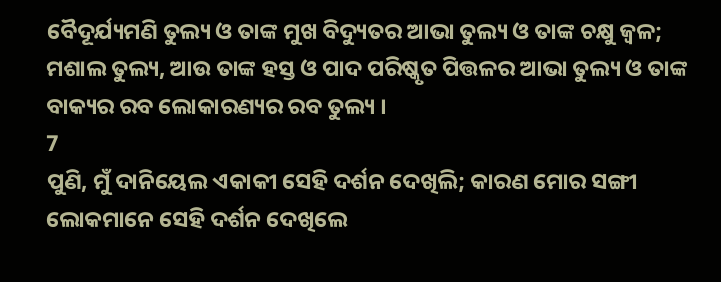ବୈଦୂର୍ଯ୍ୟମଣି ତୁଲ୍ୟ ଓ ତାଙ୍କ ମୁଖ ବିଦ୍ୟୁତର ଆଭା ତୁଲ୍ୟ ଓ ତାଙ୍କ ଚକ୍ଷୁ ଜ୍ଵଳ; ମଶାଲ ତୁଲ୍ୟ, ଆଉ ତାଙ୍କ ହସ୍ତ ଓ ପାଦ ପରିଷ୍କୃତ ପିତ୍ତଳର ଆଭା ତୁଲ୍ୟ ଓ ତାଙ୍କ ବାକ୍ୟର ରବ ଲୋକାରଣ୍ୟର ରବ ତୁଲ୍ୟ ।
7
ପୁଣି, ମୁଁ ଦାନିୟେଲ ଏକାକୀ ସେହି ଦର୍ଶନ ଦେଖିଲି; କାରଣ ମୋର ସଙ୍ଗୀ ଲୋକମାନେ ସେହି ଦର୍ଶନ ଦେଖିଲେ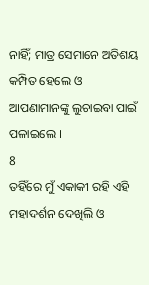ନାହିଁ; ମାତ୍ର ସେମାନେ ଅତିଶୟ କମ୍ପିତ ହେଲେ ଓ ଆପଣାମାନଙ୍କୁ ଲୁଚାଇବା ପାଇଁ ପଳାଇଲେ ।
8
ତହିଁରେ ମୁଁ ଏକାକୀ ରହି ଏହି ମହାଦର୍ଶନ ଦେଖିଲି ଓ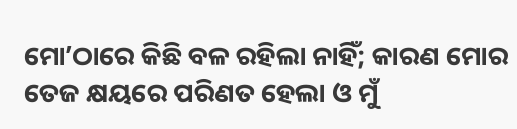ମୋʼଠାରେ କିଛି ବଳ ରହିଲା ନାହିଁ; କାରଣ ମୋର ତେଜ କ୍ଷୟରେ ପରିଣତ ହେଲା ଓ ମୁଁ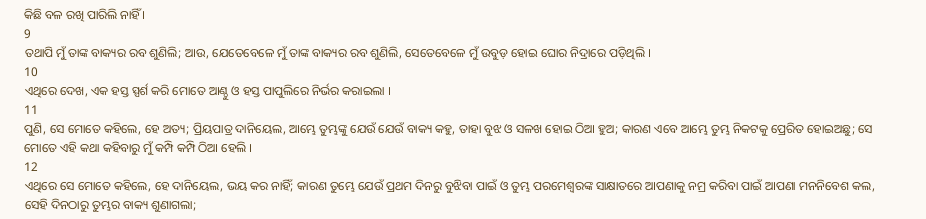କିଛି ବଳ ରଖି ପାରିଲି ନାହିଁ ।
9
ତଥାପି ମୁଁ ତାଙ୍କ ବାକ୍ୟର ରବ ଶୁଣିଲି; ଆଉ, ଯେତେବେଳେ ମୁଁ ତାଙ୍କ ବାକ୍ୟର ରବ ଶୁଣିଲି, ସେତେବେଳେ ମୁଁ ଉବୁଡ଼ ହୋଇ ଘୋର ନିଦ୍ରାରେ ପଡ଼ିଥିଲି ।
10
ଏଥିରେ ଦେଖ, ଏକ ହସ୍ତ ସ୍ପର୍ଶ କରି ମୋତେ ଆଣ୍ଠୁ ଓ ହସ୍ତ ପାପୁଲିରେ ନିର୍ଭର କରାଇଲା ।
11
ପୁଣି, ସେ ମୋତେ କହିଲେ, ହେ ଅତ୍ୟ; ପ୍ରିୟପାତ୍ର ଦାନିୟେଲ, ଆମ୍ଭେ ତୁମ୍ଭଙ୍କୁ ଯେଉଁ ଯେଉଁ ବାକ୍ୟ କହୁ, ତାହା ବୁଝ ଓ ସଳଖ ହୋଇ ଠିଆ ହୁଅ; କାରଣ ଏବେ ଆମ୍ଭେ ତୁମ୍ଭ ନିକଟକୁ ପ୍ରେରିତ ହୋଇଅଛୁ; ସେ ମୋତେ ଏହି କଥା କହିବାରୁ ମୁଁ କମ୍ପି କମ୍ପି ଠିଆ ହେଲି ।
12
ଏଥିରେ ସେ ମୋତେ କହିଲେ, ହେ ଦାନିୟେଲ, ଭୟ କର ନାହିଁ; କାରଣ ତୁମ୍ଭେ ଯେଉଁ ପ୍ରଥମ ଦିନରୁ ବୁଝିବା ପାଇଁ ଓ ତୁମ୍ଭ ପରମେଶ୍ଵରଙ୍କ ସାକ୍ଷାତରେ ଆପଣାକୁ ନମ୍ର କରିବା ପାଇଁ ଆପଣା ମନନିବେଶ କଲ, ସେହି ଦିନଠାରୁ ତୁମ୍ଭର ବାକ୍ୟ ଶୁଣାଗଲା;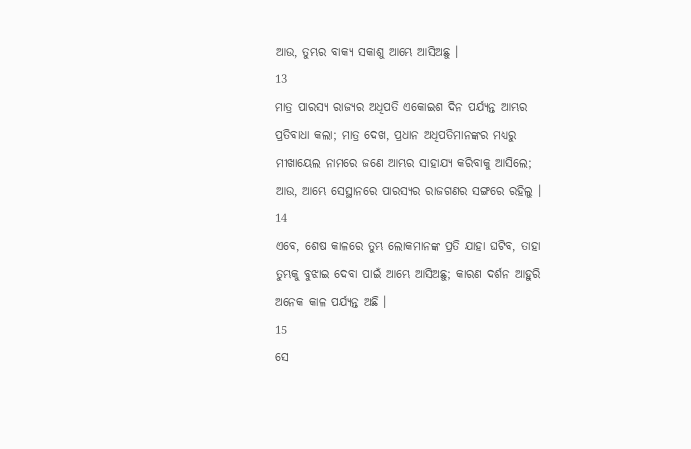ଆଉ, ତୁମ୍ଭର ବାକ୍ୟ ସକାଶୁ ଆମ୍ଭେ ଆସିଅଛୁ ।
13
ମାତ୍ର ପାରସ୍ୟ ରାଜ୍ୟର ଅଧିପତି ଏକୋଇଶ ଦିନ ପର୍ଯ୍ୟନ୍ତ ଆମ୍ଭର ପ୍ରତିବାଧା କଲା; ମାତ୍ର ଦେଖ, ପ୍ରଧାନ ଅଧିପତିମାନଙ୍କର ମଧ୍ୟରୁ ମୀଖାୟେଲ ନାମରେ ଜଣେ ଆମ୍ଭର ସାହାଯ୍ୟ କରିବାକୁ ଆସିଲେ; ଆଉ, ଆମ୍ଭେ ସେସ୍ଥାନରେ ପାରସ୍ୟର ରାଜଗଣର ସଙ୍ଗରେ ରହିଲୁ ।
14
ଏବେ, ଶେଷ କାଳରେ ତୁମ୍ଭ ଲୋକମାନଙ୍କ ପ୍ରତି ଯାହା ଘଟିବ, ତାହା ତୁମ୍ଭକୁ ବୁଝାଇ ଦେବା ପାଇଁ ଆମ୍ଭେ ଆସିଅଛୁ; କାରଣ ଦର୍ଶନ ଆହୁରି ଅନେକ କାଳ ପର୍ଯ୍ୟନ୍ତ ଅଛି ।
15
ସେ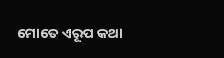ମୋତେ ଏରୂପ କଥା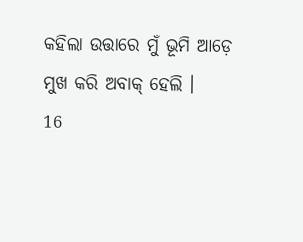କହିଲା ଉତ୍ତାରେ ମୁଁ ଭୂମି ଆଡ଼େ ମୁଖ କରି ଅବାକ୍ ହେଲି ।
16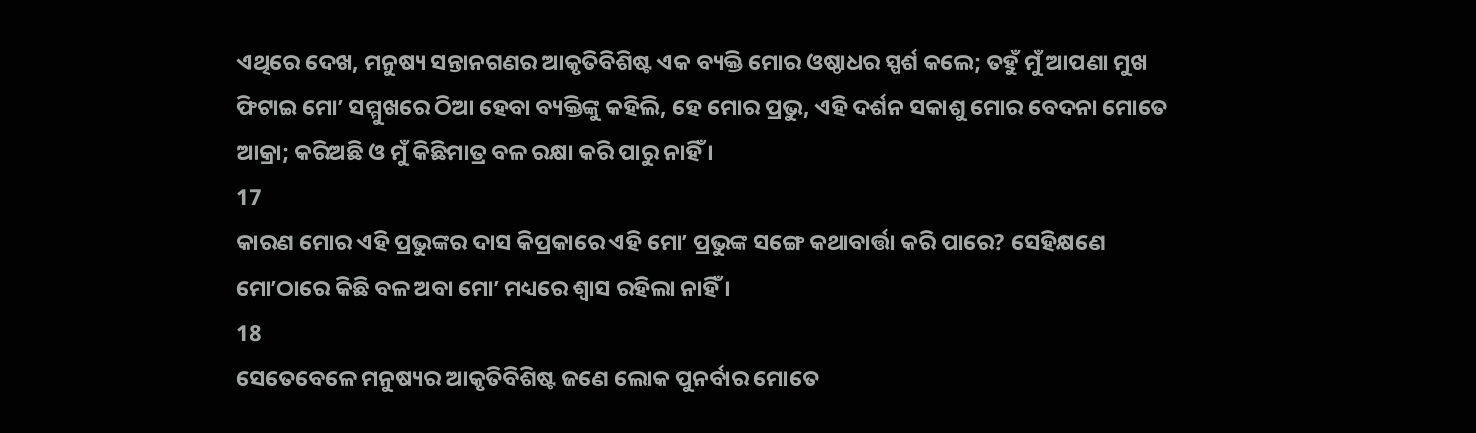ଏଥିରେ ଦେଖ, ମନୁଷ୍ୟ ସନ୍ତାନଗଣର ଆକୃତିବିଶିଷ୍ଟ ଏକ ବ୍ୟକ୍ତି ମୋର ଓଷ୍ଠାଧର ସ୍ପର୍ଶ କଲେ; ତହୁଁ ମୁଁ ଆପଣା ମୁଖ ଫିଟାଇ ମୋʼ ସମ୍ମୁଖରେ ଠିଆ ହେବା ବ୍ୟକ୍ତିଙ୍କୁ କହିଲି, ହେ ମୋର ପ୍ରଭୁ, ଏହି ଦର୍ଶନ ସକାଶୁ ମୋର ବେଦନା ମୋତେ ଆକ୍ରା; କରିଅଛି ଓ ମୁଁ କିଛିମାତ୍ର ବଳ ରକ୍ଷା କରି ପାରୁ ନାହିଁ ।
17
କାରଣ ମୋର ଏହି ପ୍ରଭୁଙ୍କର ଦାସ କିପ୍ରକାରେ ଏହି ମୋʼ ପ୍ରଭୁଙ୍କ ସଙ୍ଗେ କଥାବାର୍ତ୍ତା କରି ପାରେ? ସେହିକ୍ଷଣେ ମୋʼଠାରେ କିଛି ବଳ ଅବା ମୋʼ ମଧ୍ୟରେ ଶ୍ଵାସ ରହିଲା ନାହିଁ ।
18
ସେତେବେଳେ ମନୁଷ୍ୟର ଆକୃତିବିଶିଷ୍ଟ ଜଣେ ଲୋକ ପୁନର୍ବାର ମୋତେ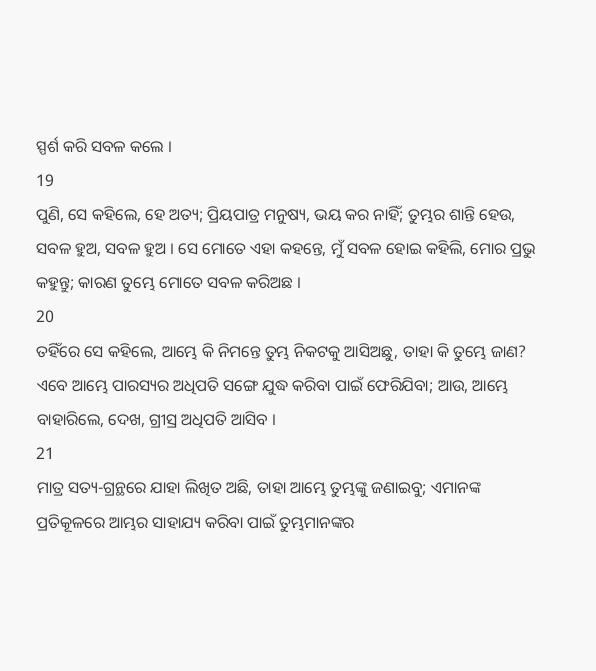ସ୍ପର୍ଶ କରି ସବଳ କଲେ ।
19
ପୁଣି, ସେ କହିଲେ, ହେ ଅତ୍ୟ; ପ୍ରିୟପାତ୍ର ମନୁଷ୍ୟ, ଭୟ କର ନାହିଁ; ତୁମ୍ଭର ଶାନ୍ତି ହେଉ, ସବଳ ହୁଅ, ସବଳ ହୁଅ । ସେ ମୋତେ ଏହା କହନ୍ତେ, ମୁଁ ସବଳ ହୋଇ କହିଲି, ମୋର ପ୍ରଭୁ କହୁନ୍ତୁ; କାରଣ ତୁମ୍ଭେ ମୋତେ ସବଳ କରିଅଛ ।
20
ତହିଁରେ ସେ କହିଲେ, ଆମ୍ଭେ କି ନିମନ୍ତେ ତୁମ୍ଭ ନିକଟକୁ ଆସିଅଛୁ, ତାହା କି ତୁମ୍ଭେ ଜାଣ? ଏବେ ଆମ୍ଭେ ପାରସ୍ୟର ଅଧିପତି ସଙ୍ଗେ ଯୁଦ୍ଧ କରିବା ପାଇଁ ଫେରିଯିବା; ଆଉ, ଆମ୍ଭେ ବାହାରିଲେ, ଦେଖ, ଗ୍ରୀସ୍ର ଅଧିପତି ଆସିବ ।
21
ମାତ୍ର ସତ୍ୟ-ଗ୍ରନ୍ଥରେ ଯାହା ଲିଖିତ ଅଛି, ତାହା ଆମ୍ଭେ ତୁମ୍ଭଙ୍କୁ ଜଣାଇବୁ; ଏମାନଙ୍କ ପ୍ରତିକୂଳରେ ଆମ୍ଭର ସାହାଯ୍ୟ କରିବା ପାଇଁ ତୁମ୍ଭମାନଙ୍କର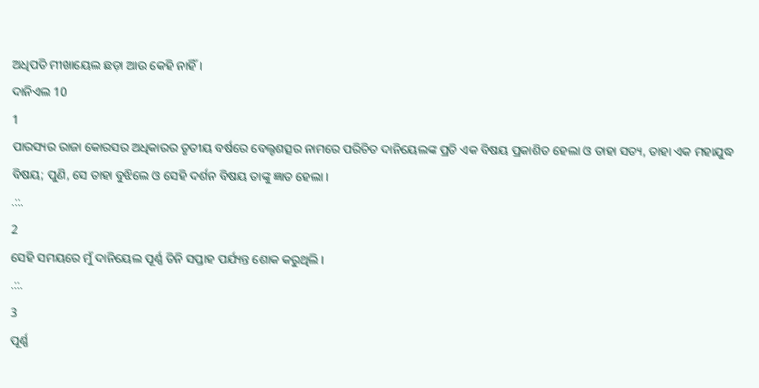ଅଧିପତି ମୀଖାୟେଲ ଛଡ଼ା ଆଉ କେହି ନାହିଁ ।
ଦାନିଏଲ 10
1
ପାରସ୍ୟର ରାଜା କୋରସର ଅଧିକାରର ତୃତୀୟ ବର୍ଷରେ ବେଲ୍ଟଶତ୍ସର ନାମରେ ପରିଚିତ ଦାନିୟେଲଙ୍କ ପ୍ରତି ଏକ ବିଷୟ ପ୍ରକାଶିତ ହେଲା ଓ ତାହା ସତ୍ୟ, ତାହା ଏକ ମହାଯୁଦ୍ଧ ବିଷୟ; ପୁଣି, ସେ ତାହା ବୁଝିଲେ ଓ ସେହି ଦର୍ଶନ ବିଷୟ ତାଙ୍କୁ ଜ୍ଞାତ ହେଲା ।
.::.
2
ସେହି ସମୟରେ ମୁଁ ଦାନିୟେଲ ପୂର୍ଣ୍ଣ ତିନି ସପ୍ତାହ ପର୍ଯ୍ୟନ୍ତ ଶୋକ କରୁଥିଲି ।
.::.
3
ପୂର୍ଣ୍ଣ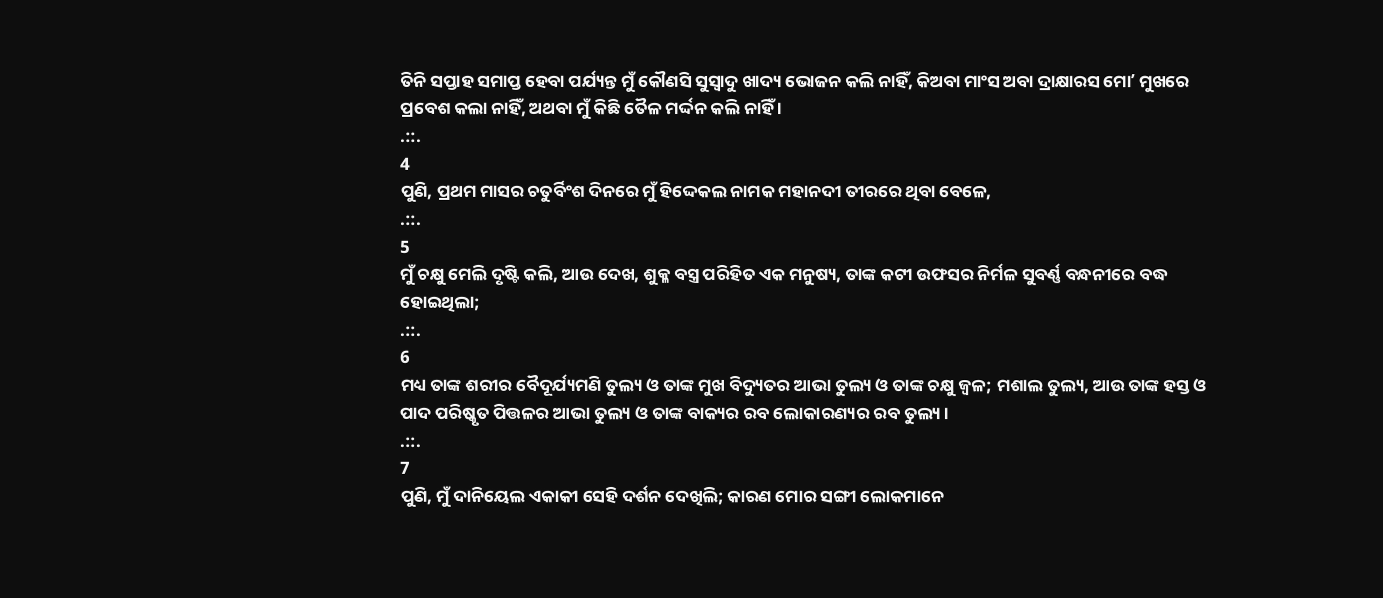ତିନି ସପ୍ତାହ ସମାପ୍ତ ହେବା ପର୍ଯ୍ୟନ୍ତ ମୁଁ କୌଣସି ସୁସ୍ଵାଦୁ ଖାଦ୍ୟ ଭୋଜନ କଲି ନାହିଁ, କିଅବା ମାଂସ ଅବା ଦ୍ରାକ୍ଷାରସ ମୋʼ ମୁଖରେ ପ୍ରବେଶ କଲା ନାହିଁ, ଅଥବା ମୁଁ କିଛି ତୈଳ ମର୍ଦ୍ଦନ କଲି ନାହିଁ ।
.::.
4
ପୁଣି, ପ୍ରଥମ ମାସର ଚତୁର୍ବିଂଶ ଦିନରେ ମୁଁ ହିଦ୍ଦେକଲ ନାମକ ମହାନଦୀ ତୀରରେ ଥିବା ବେଳେ,
.::.
5
ମୁଁ ଚକ୍ଷୁ ମେଲି ଦୃଷ୍ଟି କଲି, ଆଉ ଦେଖ, ଶୁକ୍ଳ ବସ୍ତ୍ର ପରିହିତ ଏକ ମନୁଷ୍ୟ, ତାଙ୍କ କଟୀ ଉଫସର ନିର୍ମଳ ସୁବର୍ଣ୍ଣ ବନ୍ଧନୀରେ ବଦ୍ଧ ହୋଇଥିଲା;
.::.
6
ମଧ୍ୟ ତାଙ୍କ ଶରୀର ବୈଦୂର୍ଯ୍ୟମଣି ତୁଲ୍ୟ ଓ ତାଙ୍କ ମୁଖ ବିଦ୍ୟୁତର ଆଭା ତୁଲ୍ୟ ଓ ତାଙ୍କ ଚକ୍ଷୁ ଜ୍ଵଳ; ମଶାଲ ତୁଲ୍ୟ, ଆଉ ତାଙ୍କ ହସ୍ତ ଓ ପାଦ ପରିଷ୍କୃତ ପିତ୍ତଳର ଆଭା ତୁଲ୍ୟ ଓ ତାଙ୍କ ବାକ୍ୟର ରବ ଲୋକାରଣ୍ୟର ରବ ତୁଲ୍ୟ ।
.::.
7
ପୁଣି, ମୁଁ ଦାନିୟେଲ ଏକାକୀ ସେହି ଦର୍ଶନ ଦେଖିଲି; କାରଣ ମୋର ସଙ୍ଗୀ ଲୋକମାନେ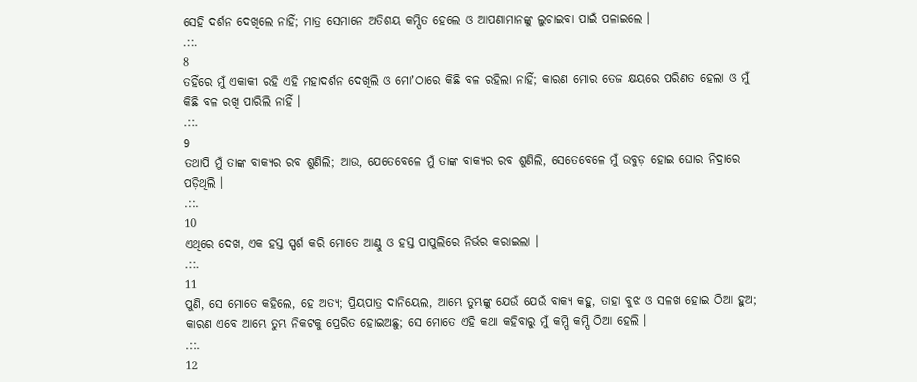ସେହି ଦର୍ଶନ ଦେଖିଲେ ନାହିଁ; ମାତ୍ର ସେମାନେ ଅତିଶୟ କମ୍ପିତ ହେଲେ ଓ ଆପଣାମାନଙ୍କୁ ଲୁଚାଇବା ପାଇଁ ପଳାଇଲେ ।
.::.
8
ତହିଁରେ ମୁଁ ଏକାକୀ ରହି ଏହି ମହାଦର୍ଶନ ଦେଖିଲି ଓ ମୋʼଠାରେ କିଛି ବଳ ରହିଲା ନାହିଁ; କାରଣ ମୋର ତେଜ କ୍ଷୟରେ ପରିଣତ ହେଲା ଓ ମୁଁ କିଛି ବଳ ରଖି ପାରିଲି ନାହିଁ ।
.::.
9
ତଥାପି ମୁଁ ତାଙ୍କ ବାକ୍ୟର ରବ ଶୁଣିଲି; ଆଉ, ଯେତେବେଳେ ମୁଁ ତାଙ୍କ ବାକ୍ୟର ରବ ଶୁଣିଲି, ସେତେବେଳେ ମୁଁ ଉବୁଡ଼ ହୋଇ ଘୋର ନିଦ୍ରାରେ ପଡ଼ିଥିଲି ।
.::.
10
ଏଥିରେ ଦେଖ, ଏକ ହସ୍ତ ସ୍ପର୍ଶ କରି ମୋତେ ଆଣ୍ଠୁ ଓ ହସ୍ତ ପାପୁଲିରେ ନିର୍ଭର କରାଇଲା ।
.::.
11
ପୁଣି, ସେ ମୋତେ କହିଲେ, ହେ ଅତ୍ୟ; ପ୍ରିୟପାତ୍ର ଦାନିୟେଲ, ଆମ୍ଭେ ତୁମ୍ଭଙ୍କୁ ଯେଉଁ ଯେଉଁ ବାକ୍ୟ କହୁ, ତାହା ବୁଝ ଓ ସଳଖ ହୋଇ ଠିଆ ହୁଅ; କାରଣ ଏବେ ଆମ୍ଭେ ତୁମ୍ଭ ନିକଟକୁ ପ୍ରେରିତ ହୋଇଅଛୁ; ସେ ମୋତେ ଏହି କଥା କହିବାରୁ ମୁଁ କମ୍ପି କମ୍ପି ଠିଆ ହେଲି ।
.::.
12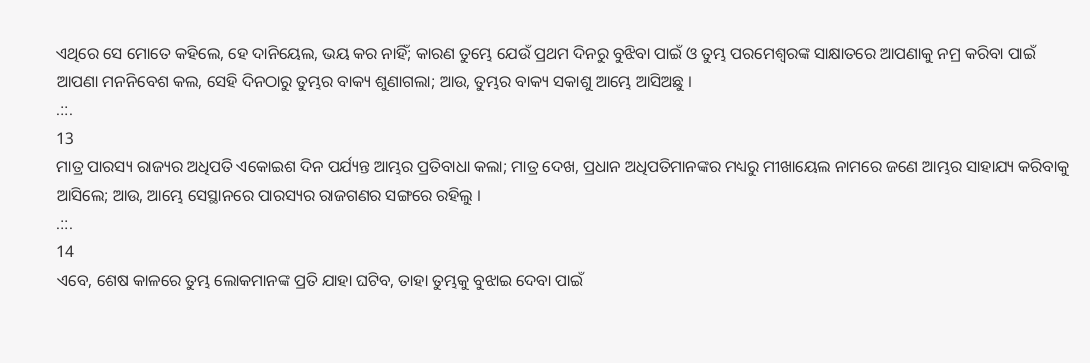ଏଥିରେ ସେ ମୋତେ କହିଲେ, ହେ ଦାନିୟେଲ, ଭୟ କର ନାହିଁ; କାରଣ ତୁମ୍ଭେ ଯେଉଁ ପ୍ରଥମ ଦିନରୁ ବୁଝିବା ପାଇଁ ଓ ତୁମ୍ଭ ପରମେଶ୍ଵରଙ୍କ ସାକ୍ଷାତରେ ଆପଣାକୁ ନମ୍ର କରିବା ପାଇଁ ଆପଣା ମନନିବେଶ କଲ, ସେହି ଦିନଠାରୁ ତୁମ୍ଭର ବାକ୍ୟ ଶୁଣାଗଲା; ଆଉ, ତୁମ୍ଭର ବାକ୍ୟ ସକାଶୁ ଆମ୍ଭେ ଆସିଅଛୁ ।
.::.
13
ମାତ୍ର ପାରସ୍ୟ ରାଜ୍ୟର ଅଧିପତି ଏକୋଇଶ ଦିନ ପର୍ଯ୍ୟନ୍ତ ଆମ୍ଭର ପ୍ରତିବାଧା କଲା; ମାତ୍ର ଦେଖ, ପ୍ରଧାନ ଅଧିପତିମାନଙ୍କର ମଧ୍ୟରୁ ମୀଖାୟେଲ ନାମରେ ଜଣେ ଆମ୍ଭର ସାହାଯ୍ୟ କରିବାକୁ ଆସିଲେ; ଆଉ, ଆମ୍ଭେ ସେସ୍ଥାନରେ ପାରସ୍ୟର ରାଜଗଣର ସଙ୍ଗରେ ରହିଲୁ ।
.::.
14
ଏବେ, ଶେଷ କାଳରେ ତୁମ୍ଭ ଲୋକମାନଙ୍କ ପ୍ରତି ଯାହା ଘଟିବ, ତାହା ତୁମ୍ଭକୁ ବୁଝାଇ ଦେବା ପାଇଁ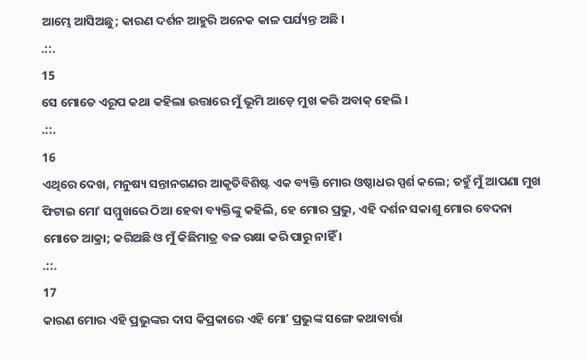ଆମ୍ଭେ ଆସିଅଛୁ; କାରଣ ଦର୍ଶନ ଆହୁରି ଅନେକ କାଳ ପର୍ଯ୍ୟନ୍ତ ଅଛି ।
.::.
15
ସେ ମୋତେ ଏରୂପ କଥା କହିଲା ଉତ୍ତାରେ ମୁଁ ଭୂମି ଆଡ଼େ ମୁଖ କରି ଅବାକ୍ ହେଲି ।
.::.
16
ଏଥିରେ ଦେଖ, ମନୁଷ୍ୟ ସନ୍ତାନଗଣର ଆକୃତିବିଶିଷ୍ଟ ଏକ ବ୍ୟକ୍ତି ମୋର ଓଷ୍ଠାଧର ସ୍ପର୍ଶ କଲେ; ତହୁଁ ମୁଁ ଆପଣା ମୁଖ ଫିଟାଇ ମୋʼ ସମ୍ମୁଖରେ ଠିଆ ହେବା ବ୍ୟକ୍ତିଙ୍କୁ କହିଲି, ହେ ମୋର ପ୍ରଭୁ, ଏହି ଦର୍ଶନ ସକାଶୁ ମୋର ବେଦନା ମୋତେ ଆକ୍ରା; କରିଅଛି ଓ ମୁଁ କିଛିମାତ୍ର ବଳ ରକ୍ଷା କରି ପାରୁ ନାହିଁ ।
.::.
17
କାରଣ ମୋର ଏହି ପ୍ରଭୁଙ୍କର ଦାସ କିପ୍ରକାରେ ଏହି ମୋʼ ପ୍ରଭୁଙ୍କ ସଙ୍ଗେ କଥାବାର୍ତ୍ତା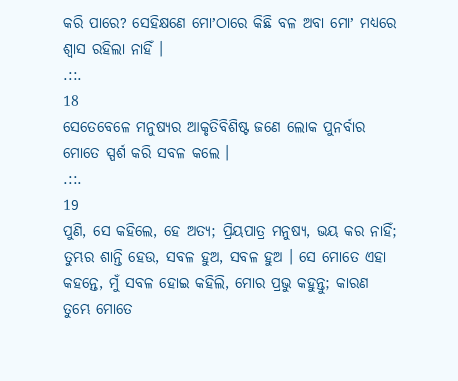କରି ପାରେ? ସେହିକ୍ଷଣେ ମୋʼଠାରେ କିଛି ବଳ ଅବା ମୋʼ ମଧ୍ୟରେ ଶ୍ଵାସ ରହିଲା ନାହିଁ ।
.::.
18
ସେତେବେଳେ ମନୁଷ୍ୟର ଆକୃତିବିଶିଷ୍ଟ ଜଣେ ଲୋକ ପୁନର୍ବାର ମୋତେ ସ୍ପର୍ଶ କରି ସବଳ କଲେ ।
.::.
19
ପୁଣି, ସେ କହିଲେ, ହେ ଅତ୍ୟ; ପ୍ରିୟପାତ୍ର ମନୁଷ୍ୟ, ଭୟ କର ନାହିଁ; ତୁମ୍ଭର ଶାନ୍ତି ହେଉ, ସବଳ ହୁଅ, ସବଳ ହୁଅ । ସେ ମୋତେ ଏହା କହନ୍ତେ, ମୁଁ ସବଳ ହୋଇ କହିଲି, ମୋର ପ୍ରଭୁ କହୁନ୍ତୁ; କାରଣ ତୁମ୍ଭେ ମୋତେ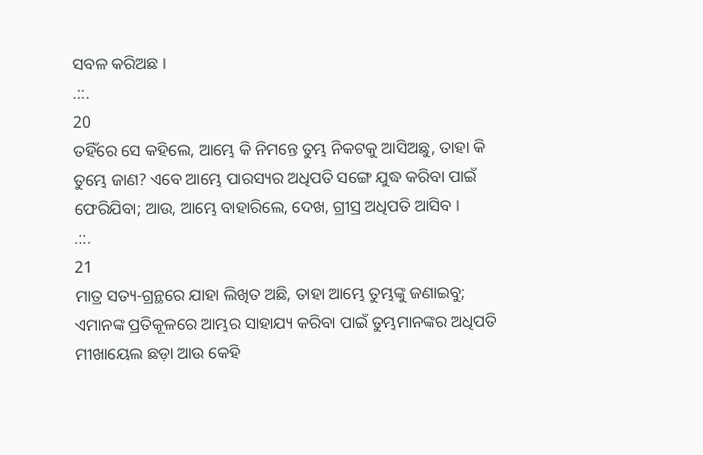ସବଳ କରିଅଛ ।
.::.
20
ତହିଁରେ ସେ କହିଲେ, ଆମ୍ଭେ କି ନିମନ୍ତେ ତୁମ୍ଭ ନିକଟକୁ ଆସିଅଛୁ, ତାହା କି ତୁମ୍ଭେ ଜାଣ? ଏବେ ଆମ୍ଭେ ପାରସ୍ୟର ଅଧିପତି ସଙ୍ଗେ ଯୁଦ୍ଧ କରିବା ପାଇଁ ଫେରିଯିବା; ଆଉ, ଆମ୍ଭେ ବାହାରିଲେ, ଦେଖ, ଗ୍ରୀସ୍ର ଅଧିପତି ଆସିବ ।
.::.
21
ମାତ୍ର ସତ୍ୟ-ଗ୍ରନ୍ଥରେ ଯାହା ଲିଖିତ ଅଛି, ତାହା ଆମ୍ଭେ ତୁମ୍ଭଙ୍କୁ ଜଣାଇବୁ; ଏମାନଙ୍କ ପ୍ରତିକୂଳରେ ଆମ୍ଭର ସାହାଯ୍ୟ କରିବା ପାଇଁ ତୁମ୍ଭମାନଙ୍କର ଅଧିପତି ମୀଖାୟେଲ ଛଡ଼ା ଆଉ କେହି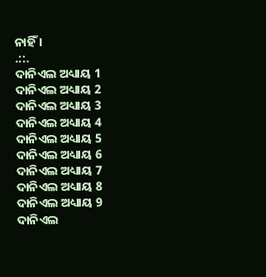ନାହିଁ ।
.::.
ଦାନିଏଲ ଅଧ୍ୟାୟ 1
ଦାନିଏଲ ଅଧ୍ୟାୟ 2
ଦାନିଏଲ ଅଧ୍ୟାୟ 3
ଦାନିଏଲ ଅଧ୍ୟାୟ 4
ଦାନିଏଲ ଅଧ୍ୟାୟ 5
ଦାନିଏଲ ଅଧ୍ୟାୟ 6
ଦାନିଏଲ ଅଧ୍ୟାୟ 7
ଦାନିଏଲ ଅଧ୍ୟାୟ 8
ଦାନିଏଲ ଅଧ୍ୟାୟ 9
ଦାନିଏଲ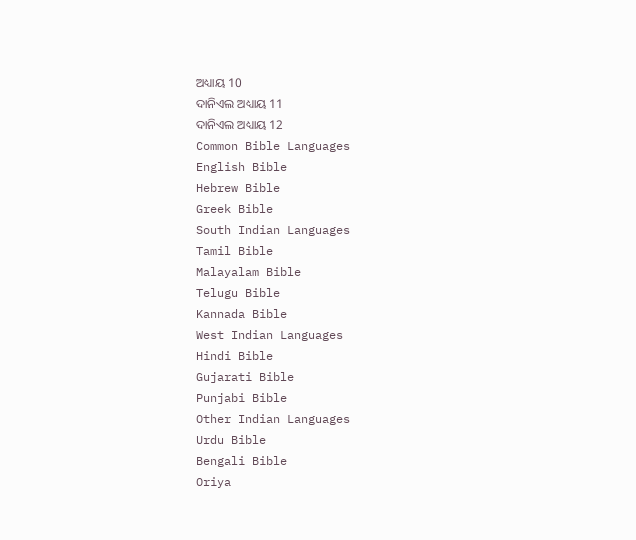ଅଧ୍ୟାୟ 10
ଦାନିଏଲ ଅଧ୍ୟାୟ 11
ଦାନିଏଲ ଅଧ୍ୟାୟ 12
Common Bible Languages
English Bible
Hebrew Bible
Greek Bible
South Indian Languages
Tamil Bible
Malayalam Bible
Telugu Bible
Kannada Bible
West Indian Languages
Hindi Bible
Gujarati Bible
Punjabi Bible
Other Indian Languages
Urdu Bible
Bengali Bible
Oriya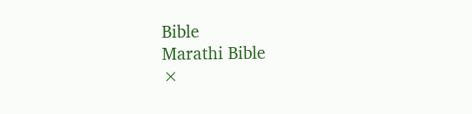Bible
Marathi Bible
×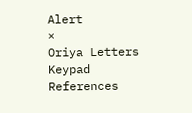Alert
×
Oriya Letters Keypad References